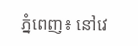ភ្នំពេញ៖ នៅវេ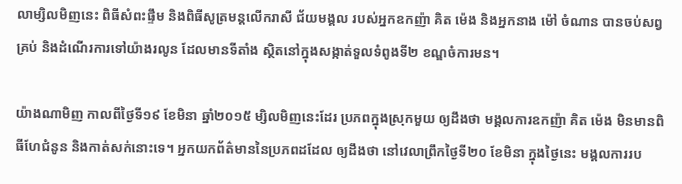លាម្សិលមិញនេះ ពិធីសំពះផ្ទឹម និងពិធីសូត្រមន្តលើករាសី ជ័យមង្គល របស់អ្នកឧកញ៉ា គិត ម៉េង និងអ្នកនាង ម៉ៅ ចំណាន បានចប់សព្វគ្រប់ និងដំណើរការទៅយ៉ាងរលូន ដែលមានទីតាំង ស្ថិតនៅក្នុងសង្កាត់ទួលទំពូងទី២ ខណ្ឌចំការមន។

យ៉ាងណាមិញ កាលពីថ្ងៃទី១៩ ខែមិនា ឆ្នាំ២០១៥ ម្សិលមិញនេះដែរ ប្រភពក្នុងស្រុកមួយ ឲ្យដឹងថា មង្គលការឧកញ៉ា គិត ម៉េង មិនមានពិធីហែជំនូន និងកាត់សក់នោះទេ។ អ្នកយកព័ត៌មាននៃប្រភពដដែល ឲ្យដឹងថា នៅវេលាព្រឹកថ្ងៃទី២០ ខែមិនា ក្នុងថ្ងៃនេះ មង្គលការរប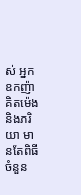ស់ អ្នកឧកញ៉ា គិតម៉េង និងភរិយា មានតែពិធី ចំនួន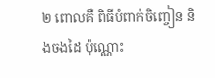២ ពោលគឺ ពិធីបំពាក់ចិញ្ចៀន និងចងដៃ ប៉ុណ្ណោះ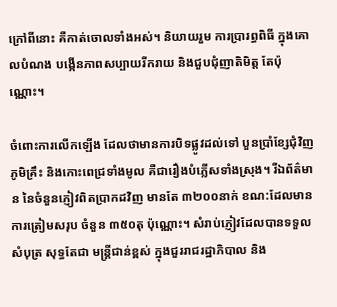ក្រៅពីនោះ គឺកាត់ចោលទាំងអស់។ និយាយរួម ការប្រារព្ធពិធី ក្នុងគោលបំណង បង្កើនភាពសប្បាយរីករាយ និងជួបជុំញាតិមិត្ត តែប៉ុណ្ណោះ។

ចំពោះការលើកឡើង ដែលថាមានការបិទផ្លូវដល់ទៅ បួនប្រាំខ្សែជុំវិញភូមិគ្រឹះ និងកោះពេជ្រទាំងមូល គឺជារឿងបំភ្លើសទាំងស្រុង។ រីឯព័ត៌មាន នៃចំនួនភ្ញៀវពិតប្រាកដវិញ មានតែ ៣២០០នាក់ ខណ:ដែលមាន ការត្រៀមសរុប ចំនួន ៣៥០តុ ប៉ុណ្ណោះ។ សំរាប់ភ្ញៀវដែលបានទទួលសំបុត្រ សុទ្ធតែជា មន្ត្រីជាន់ខ្ពស់ ក្នុងជួររាជរដ្ឋាភិបាល និង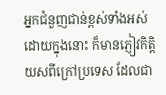អ្នកជំនួញជាន់ខ្ពស់ទាំងអស់ ដោយក្នុងនោះ ក៏មានភ្ញៀវកិត្តិយសពីក្រៅប្រទេស ដែលជា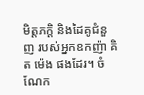មិត្តភក្តិ និងដៃគូជំនួញ របស់អ្នកឧកញ៉ា គិត ម៉េង ផងដែរ។ ចំណែក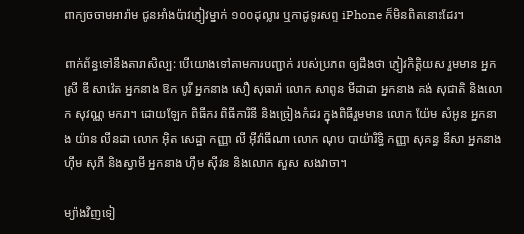ពាក្យចចាមអារ៉ាម ជូនអាំងប៉ាវភ្ញៀវម្នាក់ ១០០ដុល្លារ ឬកាដូទូរសព្ទ iPhone ក៏មិនពិតនោះដែរ។

ពាក់ព័ន្ធទៅនឹងតារាសិល្ប: បើយោងទៅតាមការបញ្ជាក់ របស់ប្រភព ឲ្យដឹងថា ភ្ញៀវកិត្តិយស រួមមាន អ្នកស្រី ឌី សាវ៉េត អ្នកនាង ឱក បូរី អ្នកនាង សឿ សុធារ៉ា លោក សាពូន មីដាដា អ្នកនាង គង់ សុជាតិ និងលោក សុវណ្ណ មករា។ ដោយឡែក ពិធីករ ពិធីការិនី និងច្រៀងកំដរ ក្នុងពិធីរួមមាន លោក យ៉ែម សំអូន អ្នកនាង យ៉ាន លីនដា លោក អ៊ិត សេដ្ឋា កញ្ញា លី អ៊ីវ៉ាធីណា លោក ណុប បាយ៉ារិទ្ធិ កញ្ញា សុគន្ធ នីសា អ្នកនាង ហ៊ឹម សុភី និងស្វាមី អ្នកនាង ហ៊ឹម ស៊ីវន និងលោក សួស សងវាចា។

ម្យ៉ាងវិញទៀ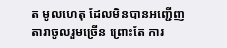ត មូលហេតុ ដែលមិនបានអញ្ជើញតារាចូលរួមច្រើន ព្រោះតែ ការ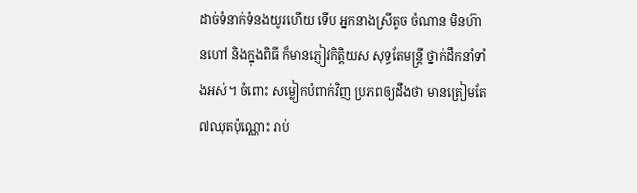ដាច់ទំនាក់ទំនងយូរហើយ ទើប អ្នកនាងស្រីតូច ចំណាន មិនហ៊ានហៅ និងក្នុងពិធី ក៏មានភ្ញៀវកិត្តិយស សុទ្ធតែមន្ត្រី ថ្នាក់ដឹកនាំទាំងអស់។ ចំពោះ សម្លៀកបំពាក់វិញ ប្រភពឲ្យដឹងថា មានត្រៀមតែ ៧ឈុតប៉ុណ្ណោះ រាប់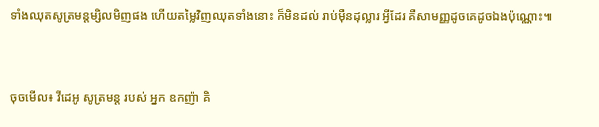ទាំងឈុតសូត្រមន្តម្សិលមិញផង ហើយតម្លៃវិញឈុតទាំងនោះ ក៏មិនដល់ រាប់ម៉ឺនដុល្លារ អ្វីដែរ គឺសាមញ្ញដូចគេដូចឯងប៉ុណ្ណោះ៕



ចុចមើល៖ វីដេអូ សូត្រមន្ដ របស់ អ្នក ឧកញ៉ា គិ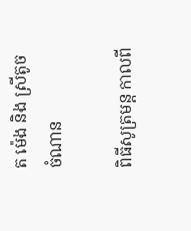ត ម៉េង និង ស្រីតូច ចំណាន

ពិធីសូត្រមន្ត កាលពី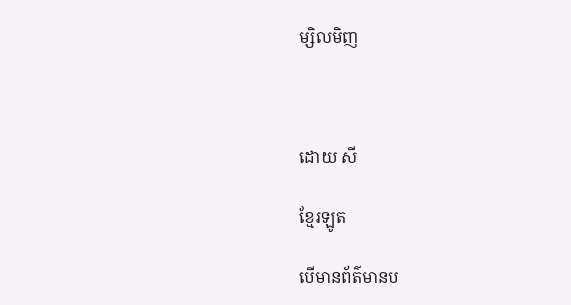ម្សិលមិញ



ដោយ សី

ខ្មែរឡូត

បើមានព័ត៌មានប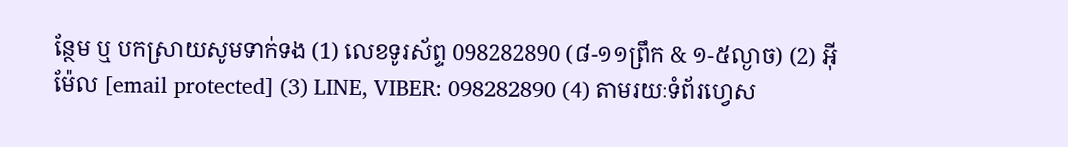ន្ថែម ឬ បកស្រាយសូមទាក់ទង (1) លេខទូរស័ព្ទ 098282890 (៨-១១ព្រឹក & ១-៥ល្ងាច) (2) អ៊ីម៉ែល [email protected] (3) LINE, VIBER: 098282890 (4) តាមរយៈទំព័រហ្វេស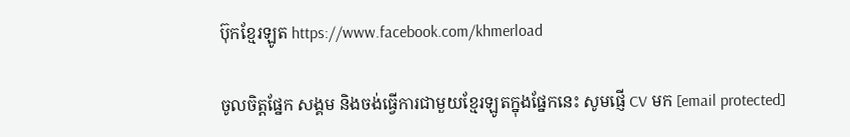ប៊ុកខ្មែរឡូត https://www.facebook.com/khmerload

ចូលចិត្តផ្នែក សង្គម និងចង់ធ្វើការជាមួយខ្មែរឡូតក្នុងផ្នែកនេះ សូមផ្ញើ CV មក [email protected]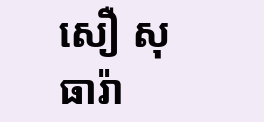សឿ សុធារ៉ា